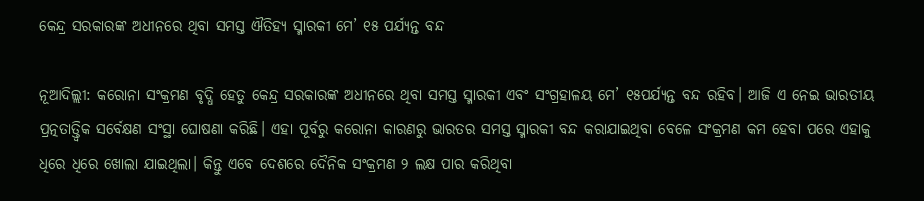କେନ୍ଦ୍ର ସରକାରଙ୍କ ଅଧୀନରେ ଥିବା ସମସ୍ତ ଐତିହ୍ୟ ସ୍ମାରକୀ ମେ’ ୧୫ ପର୍ଯ୍ୟନ୍ତ ବନ୍ଦ

ନୂଆଦିଲ୍ଲୀ: କରୋନା ସଂକ୍ରମଣ ବୃଦ୍ଧି ହେତୁ କେନ୍ଦ୍ର ସରକାରଙ୍କ ଅଧୀନରେ ଥିବା ସମସ୍ତ ସ୍ମାରକୀ ଏବଂ ସଂଗ୍ରହାଳୟ ମେ’ ୧୫ପର୍ଯ୍ୟନ୍ତ ବନ୍ଦ ରହିବ। ଆଜି ଏ ନେଇ ଭାରତୀୟ ପ୍ରତ୍ନତାତ୍ତ୍ବିକ ସର୍ବେକ୍ଷଣ ସଂସ୍ଥା ଘୋଷଣା କରିଛି। ଏହା ପୂର୍ବରୁ କରୋନା କାରଣରୁ ଭାରତର ସମସ୍ତ ସ୍ମାରକୀ ବନ୍ଦ କରାଯାଇଥିବା ବେଳେ ସଂକ୍ରମଣ କମ ହେବା ପରେ ଏହାକୁ ଧିରେ ଧିରେ ‌ଖୋଲା ଯାଇଥିଲା। କିନ୍ତୁ ଏବେ ଦେଶରେ ଦୈନିକ ସଂକ୍ରମଣ ୨ ଲକ୍ଷ ପାର କରିଥିବା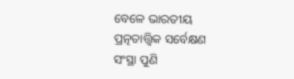ବେଳେ ଭାରତୀୟ ପ୍ରତ୍ନତାତ୍ତ୍ୱିକ ସର୍ବେକ୍ଷଣ ସଂସ୍ଥା ପୁଣି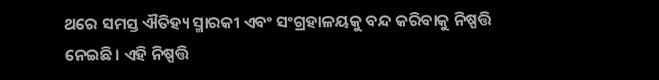ଥରେ ସମସ୍ତ ଐତିହ୍ୟ ସ୍ମାରକୀ ଏବଂ ସଂଗ୍ରହାଳୟକୁ ବନ୍ଦ କରିବାକୁ ନିଷ୍ପତ୍ତି ନେଇଛି। ଏହି ନିଷ୍ପତ୍ତି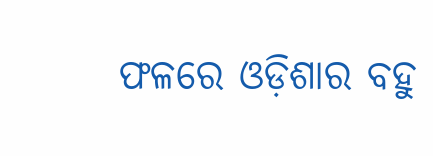ଫଳରେ ଓଡ଼ିଶାର ବହୁ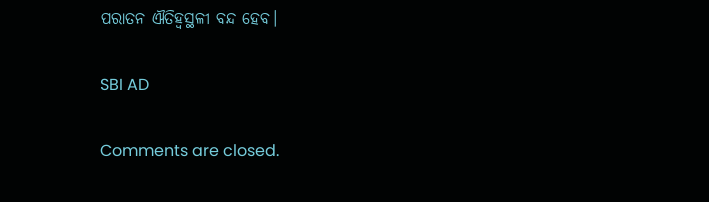ପରାତନ ଐତିହ୍ବସ୍ଥଳୀ ବନ୍ଦ ହେବ।

SBI AD

Comments are closed.